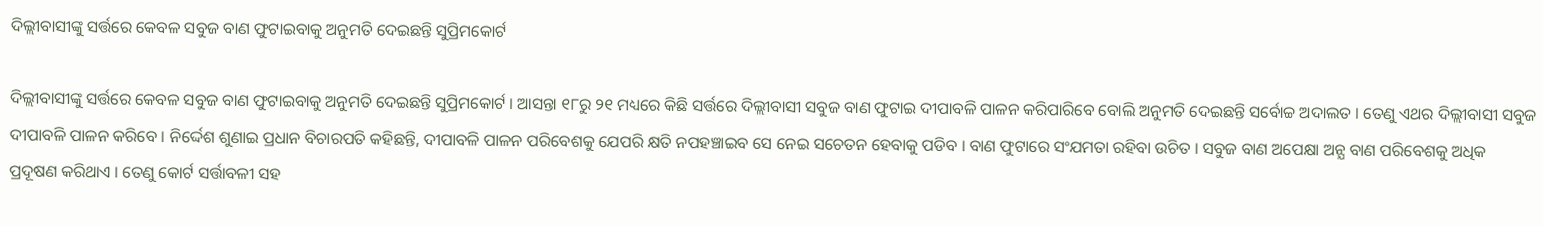ଦିଲ୍ଲୀବାସୀଙ୍କୁ ସର୍ତ୍ତରେ କେବଳ ସବୁଜ ବାଣ ଫୁଟାଇବାକୁ ଅନୁମତି ଦେଇଛନ୍ତି ସୁପ୍ରିମକୋର୍ଟ

ଦିଲ୍ଲୀବାସୀଙ୍କୁ ସର୍ତ୍ତରେ କେବଳ ସବୁଜ ବାଣ ଫୁଟାଇବାକୁ ଅନୁମତି ଦେଇଛନ୍ତି ସୁପ୍ରିମକୋର୍ଟ । ଆସନ୍ତା ୧୮ରୁ ୨୧ ମଧ୍ୟରେ କିଛି ସର୍ତ୍ତରେ ଦିଲ୍ଲୀବାସୀ ସବୁଜ ବାଣ ଫୁଟାଇ ଦୀପାବଳି ପାଳନ କରିପାରିବେ ବୋଲି ଅନୁମତି ଦେଇଛନ୍ତି ସର୍ବୋଚ୍ଚ ଅଦାଲତ । ତେଣୁ ଏଥର ଦିଲ୍ଲୀବାସୀ ସବୁଜ ଦୀପାବଳି ପାଳନ କରିବେ । ନିର୍ଦ୍ଦେଶ ଶୁଣାଇ ପ୍ରଧାନ ବିଚାରପତି କହିଛନ୍ତି, ଦୀପାବଳି ପାଳନ ପରିବେଶକୁ ଯେପରି କ୍ଷତି ନପହଞ୍ଚାଇବ ସେ ନେଇ ସଚେତନ ହେବାକୁ ପଡିବ । ବାଣ ଫୁଟାରେ ସଂଯମତା ରହିବା ଉଚିତ । ସବୁଜ ବାଣ ଅପେକ୍ଷା ଅନ୍ଯ ବାଣ ପରିବେଶକୁ ଅଧିକ ପ୍ରଦୂଷଣ କରିଥାଏ । ତେଣୁ କୋର୍ଟ ସର୍ତ୍ତାବଳୀ ସହ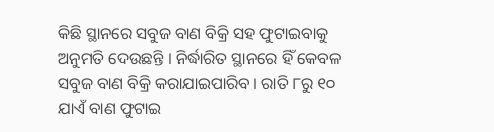କିଛି ସ୍ଥାନରେ ସବୁଜ ବାଣ ବିକ୍ରି ସହ ଫୁଟାଇବାକୁ ଅନୁମତି ଦେଉଛନ୍ତି । ନିର୍ଦ୍ଧାରିତ ସ୍ଥାନରେ ହିଁ କେବଳ ସବୁଜ ବାଣ ବିକ୍ରି କରାଯାଇପାରିବ । ରାତି ୮ରୁ ୧୦ ଯାଏଁ ବାଣ ଫୁଟାଇ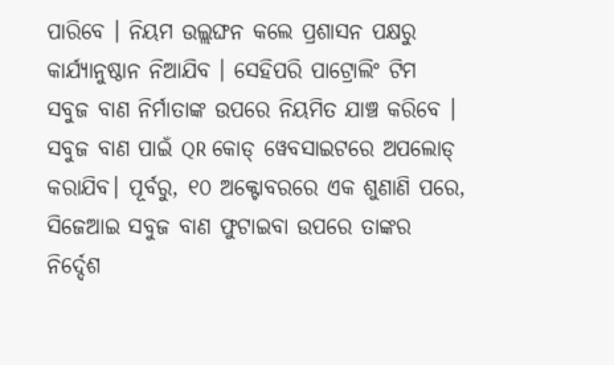ପାରିବେ । ନିୟମ ଉଲ୍ଲଙ୍ଘନ କଲେ ପ୍ରଶାସନ ପକ୍ଷରୁ କାର୍ଯ୍ୟାନୁଷ୍ଠାନ ନିଆଯିବ । ସେହିପରି ପାଟ୍ରୋଲିଂ ଟିମ ସବୁଜ ବାଣ ନିର୍ମାତାଙ୍କ ଉପରେ ନିୟମିତ ଯାଞ୍ଚ କରିବେ । ସବୁଜ ବାଣ ପାଇଁ QR କୋଡ୍ ୱେବସାଇଟରେ ଅପଲୋଡ୍ କରାଯିବ। ପୂର୍ବରୁ, ୧୦ ଅକ୍ଟୋବରରେ ଏକ ଶୁଣାଣି ପରେ, ସିଜେଆଇ ସବୁଜ ବାଣ ଫୁଟାଇବା ଉପରେ ତାଙ୍କର ନିର୍ଦ୍ଦେଶ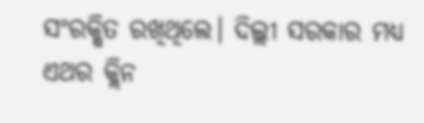ସଂରକ୍ଷିତ ରଖିଥିଲେ। ଦିଲ୍ଲୀ ସରକାର ମଧ୍ୟ ଏଥର କ୍ଲିନ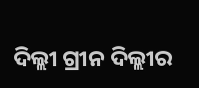ଦିଲ୍ଲୀ ଗ୍ରୀନ ଦିଲ୍ଲୀର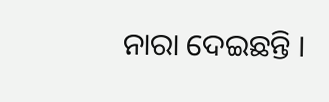ନାରା ଦେଇଛନ୍ତି ।